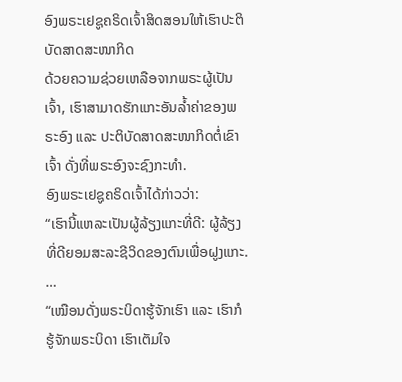ອົງພຣະເຢຊູຄຣິດເຈົ້າສິດສອນໃຫ້ເຮົາປະຕິບັດສາດສະໜາກິດ
ດ້ວຍຄວາມຊ່ວຍເຫລືອຈາກພຣະຜູ້ເປັນເຈົ້າ, ເຮົາສາມາດຮັກແກະອັນລໍ້າຄ່າຂອງພຣະອົງ ແລະ ປະຕິບັດສາດສະໜາກິດຕໍ່ເຂົາເຈົ້າ ດັ່ງທີ່ພຣະອົງຈະຊົງກະທຳ.
ອົງພຣະເຢຊູຄຣິດເຈົ້າໄດ້ກ່າວວ່າ:
“ເຮົານີ້ແຫລະເປັນຜູ້ລ້ຽງແກະທີ່ດີ: ຜູ້ລ້ຽງທີ່ດີຍອມສະລະຊີວິດຂອງຕົນເພື່ອຝູງແກະ. …
“ເໝືອນດັ່ງພຣະບິດາຮູ້ຈັກເຮົາ ແລະ ເຮົາກໍຮູ້ຈັກພຣະບິດາ ເຮົາເຕັມໃຈ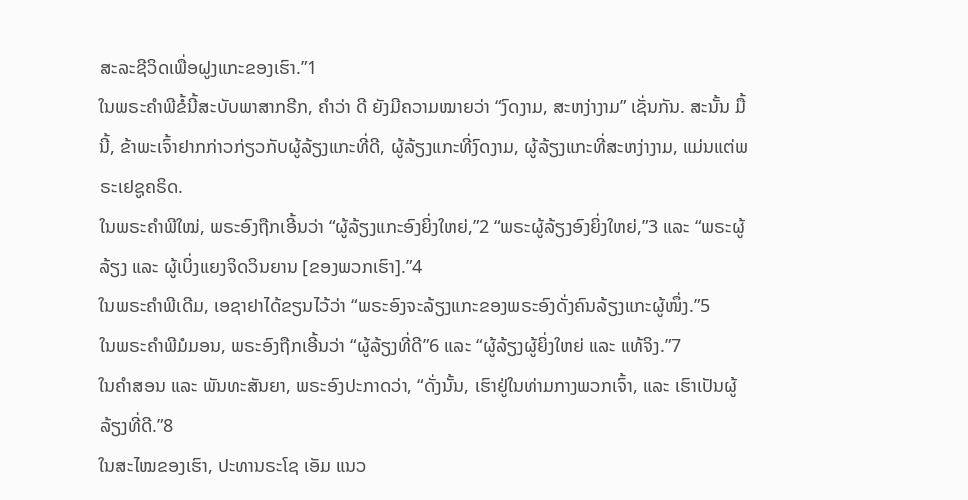ສະລະຊີວິດເພື່ອຝູງແກະຂອງເຮົາ.”1
ໃນພຣະຄຳພີຂໍ້ນີ້ສະບັບພາສາກຣີກ, ຄຳວ່າ ດີ ຍັງມີຄວາມໝາຍວ່າ “ງົດງາມ, ສະຫງ່າງາມ” ເຊັ່ນກັນ. ສະນັ້ນ ມື້ນີ້, ຂ້າພະເຈົ້າຢາກກ່າວກ່ຽວກັບຜູ້ລ້ຽງແກະທີ່ດີ, ຜູ້ລ້ຽງແກະທີ່ງົດງາມ, ຜູ້ລ້ຽງແກະທີ່ສະຫງ່າງາມ, ແມ່ນແຕ່ພຣະເຢຊູຄຣິດ.
ໃນພຣະຄຳພີໃໝ່, ພຣະອົງຖືກເອີ້ນວ່າ “ຜູ້ລ້ຽງແກະອົງຍິ່ງໃຫຍ່,”2 “ພຣະຜູ້ລ້ຽງອົງຍິ່ງໃຫຍ່,”3 ແລະ “ພຣະຜູ້ລ້ຽງ ແລະ ຜູ້ເບິ່ງແຍງຈິດວິນຍານ [ຂອງພວກເຮົາ].”4
ໃນພຣະຄຳພີເດີມ, ເອຊາຢາໄດ້ຂຽນໄວ້ວ່າ “ພຣະອົງຈະລ້ຽງແກະຂອງພຣະອົງດັ່ງຄົນລ້ຽງແກະຜູ້ໜຶ່ງ.”5
ໃນພຣະຄຳພີມໍມອນ, ພຣະອົງຖືກເອີ້ນວ່າ “ຜູ້ລ້ຽງທີ່ດີ”6 ແລະ “ຜູ້ລ້ຽງຜູ້ຍິ່ງໃຫຍ່ ແລະ ແທ້ຈິງ.”7
ໃນຄຳສອນ ແລະ ພັນທະສັນຍາ, ພຣະອົງປະກາດວ່າ, “ດັ່ງນັ້ນ, ເຮົາຢູ່ໃນທ່າມກາງພວກເຈົ້າ, ແລະ ເຮົາເປັນຜູ້ລ້ຽງທີ່ດີ.”8
ໃນສະໄໝຂອງເຮົາ, ປະທານຣະໂຊ ເອັມ ແນວ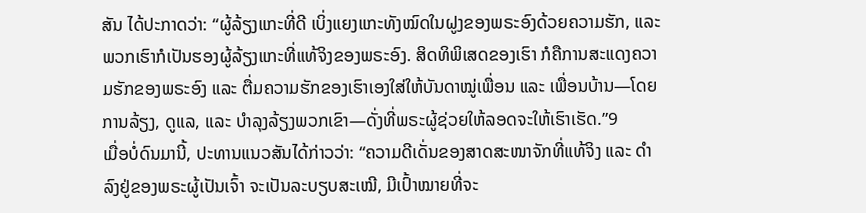ສັນ ໄດ້ປະກາດວ່າ: “ຜູ້ລ້ຽງແກະທີ່ດີ ເບິ່ງແຍງແກະທັງໝົດໃນຝູງຂອງພຣະອົງດ້ວຍຄວາມຮັກ, ແລະ ພວກເຮົາກໍເປັນຮອງຜູ້ລ້ຽງແກະທີ່ແທ້ຈິງຂອງພຣະອົງ. ສິດທິພິເສດຂອງເຮົາ ກໍຄືການສະແດງຄວາມຮັກຂອງພຣະອົງ ແລະ ຕື່ມຄວາມຮັກຂອງເຮົາເອງໃສ່ໃຫ້ບັນດາໝູ່ເພື່ອນ ແລະ ເພື່ອນບ້ານ—ໂດຍການລ້ຽງ, ດູແລ, ແລະ ບຳລຸງລ້ຽງພວກເຂົາ—ດັ່ງທີ່ພຣະຜູ້ຊ່ວຍໃຫ້ລອດຈະໃຫ້ເຮົາເຮັດ.”9
ເມື່ອບໍ່ດົນມານີ້, ປະທານແນວສັນໄດ້ກ່າວວ່າ: “ຄວາມດີເດັ່ນຂອງສາດສະໜາຈັກທີ່ແທ້ຈິງ ແລະ ດຳລົງຢູ່ຂອງພຣະຜູ້ເປັນເຈົ້າ ຈະເປັນລະບຽບສະເໝີ, ມີເປົ້າໝາຍທີ່ຈະ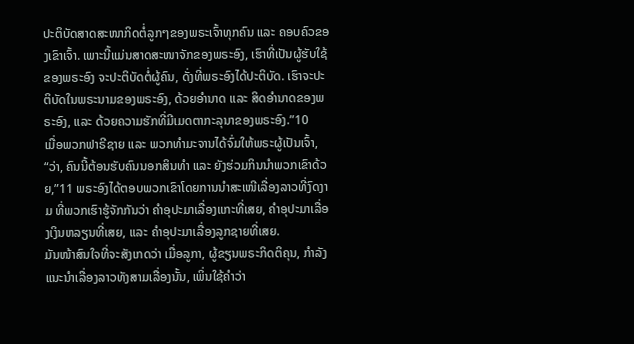ປະຕິບັດສາດສະໜາກິດຕໍ່ລູກໆຂອງພຣະເຈົ້າທຸກຄົນ ແລະ ຄອບຄົວຂອງເຂົາເຈົ້າ. ເພາະນີ້ແມ່ນສາດສະໜາຈັກຂອງພຣະອົງ, ເຮົາທີ່ເປັນຜູ້ຮັບໃຊ້ຂອງພຣະອົງ ຈະປະຕິບັດຕໍ່ຜູ້ຄົນ, ດັ່ງທີ່ພຣະອົງໄດ້ປະຕິບັດ. ເຮົາຈະປະຕິບັດໃນພຣະນາມຂອງພຣະອົງ, ດ້ວຍອຳນາດ ແລະ ສິດອຳນາດຂອງພຣະອົງ, ແລະ ດ້ວຍຄວາມຮັກທີ່ມີເມດຕາກະລຸນາຂອງພຣະອົງ.”10
ເມື່ອພວກຟາຣີຊາຍ ແລະ ພວກທຳມະຈານໄດ້ຈົ່ມໃຫ້ພຣະຜູ້ເປັນເຈົ້າ, “ວ່າ, ຄົນນີ້ຕ້ອນຮັບຄົນນອກສິນທຳ ແລະ ຍັງຮ່ວມກິນນຳພວກເຂົາດ້ວຍ,”11 ພຣະອົງໄດ້ຕອບພວກເຂົາໂດຍການນຳສະເໜີເລື່ອງລາວທີ່ງົດງາມ ທີ່ພວກເຮົາຮູ້ຈັກກັນວ່າ ຄຳອຸປະມາເລື່ອງແກະທີ່ເສຍ, ຄຳອຸປະມາເລື່ອງເງິນຫລຽນທີ່ເສຍ, ແລະ ຄຳອຸປະມາເລື່ອງລູກຊາຍທີ່ເສຍ.
ມັນໜ້າສົນໃຈທີ່ຈະສັງເກດວ່າ ເມື່ອລູກາ, ຜູ້ຂຽນພຣະກິດຕິຄຸນ, ກຳລັງແນະນຳເລື່ອງລາວທັງສາມເລື່ອງນັ້ນ, ເພິ່ນໃຊ້ຄຳວ່າ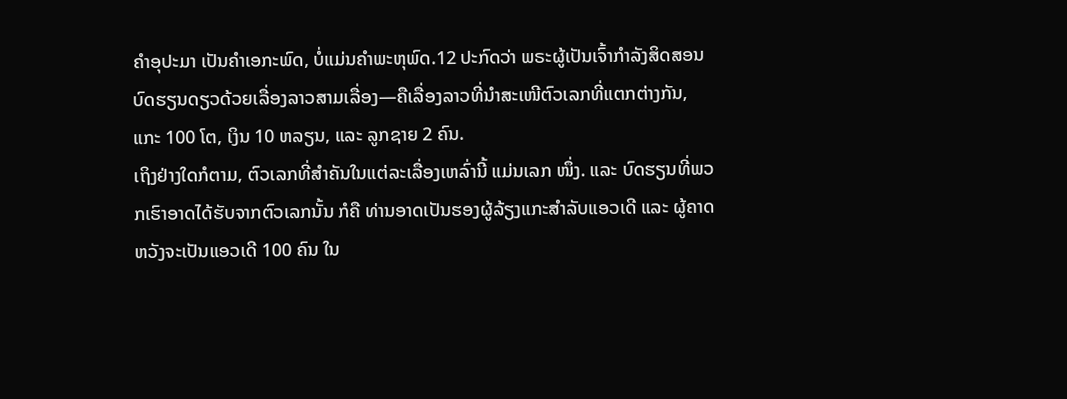ຄຳອຸປະມາ ເປັນຄຳເອກະພົດ, ບໍ່ແມ່ນຄຳພະຫຸພົດ.12 ປະກົດວ່າ ພຣະຜູ້ເປັນເຈົ້າກຳລັງສິດສອນບົດຮຽນດຽວດ້ວຍເລື່ອງລາວສາມເລື່ອງ—ຄືເລື່ອງລາວທີ່ນຳສະເໜີຕົວເລກທີ່ແຕກຕ່າງກັນ, ແກະ 100 ໂຕ, ເງິນ 10 ຫລຽນ, ແລະ ລູກຊາຍ 2 ຄົນ.
ເຖິງຢ່າງໃດກໍຕາມ, ຕົວເລກທີ່ສຳຄັນໃນແຕ່ລະເລື່ອງເຫລົ່ານີ້ ແມ່ນເລກ ໜຶ່ງ. ແລະ ບົດຮຽນທີ່ພວກເຮົາອາດໄດ້ຮັບຈາກຕົວເລກນັ້ນ ກໍຄື ທ່ານອາດເປັນຮອງຜູ້ລ້ຽງແກະສຳລັບແອວເດີ ແລະ ຜູ້ຄາດຫວັງຈະເປັນແອວເດີ 100 ຄົນ ໃນ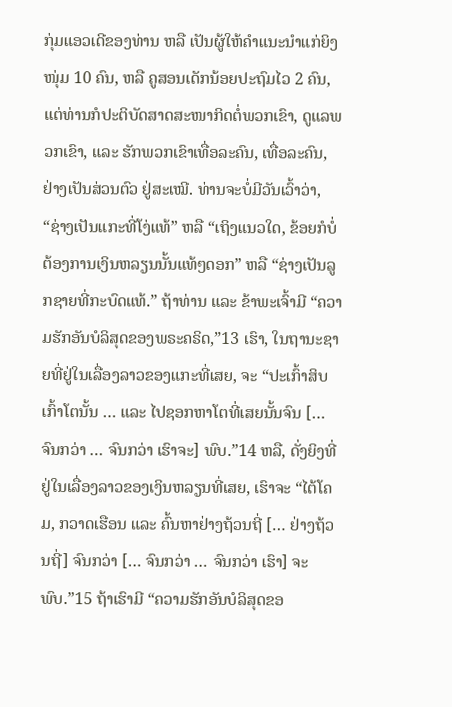ກຸ່ມແອວເດີຂອງທ່ານ ຫລື ເປັນຜູ້ໃຫ້ຄຳແນະນຳແກ່ຍິງໜຸ່ມ 10 ຄົນ, ຫລື ຄູສອນເດັກນ້ອຍປະຖົມໄວ 2 ຄົນ, ແຕ່ທ່ານກໍປະຕິບັດສາດສະໜາກິດຕໍ່ພວກເຂົາ, ດູແລພວກເຂົາ, ແລະ ຮັກພວກເຂົາເທື່ອລະຄົນ, ເທື່ອລະຄົນ, ຢ່າງເປັນສ່ວນຕົວ ຢູ່ສະເໝີ. ທ່ານຈະບໍ່ມີວັນເວົ້າວ່າ, “ຊ່າງເປັນແກະທີ່ໂງ່ແທ້” ຫລື “ເຖິງແນວໃດ, ຂ້ອຍກໍບໍ່ຕ້ອງການເງິນຫລຽນນັ້ນແທ້ໆດອກ” ຫລື “ຊ່າງເປັນລູກຊາຍທີ່ກະບົດແທ້.” ຖ້າທ່ານ ແລະ ຂ້າພະເຈົ້າມີ “ຄວາມຮັກອັນບໍລິສຸດຂອງພຣະຄຣິດ,”13 ເຮົາ, ໃນຖານະຊາຍທີ່ຢູ່ໃນເລື່ອງລາວຂອງແກະທີ່ເສຍ, ຈະ “ປະເກົ້າສິບເກົ້າໂຕນັ້ນ … ແລະ ໄປຊອກຫາໂຕທີ່ເສຍນັ້ນຈົນ [… ຈົນກວ່າ … ຈົນກວ່າ ເຮົາຈະ] ພົບ.”14 ຫລື, ດັ່ງຍິງທີ່ຢູ່ໃນເລື່ອງລາວຂອງເງິນຫລຽນທີ່ເສຍ, ເຮົາຈະ “ໄຕ້ໂຄມ, ກວາດເຮືອນ ແລະ ຄົ້ນຫາຢ່າງຖ້ວນຖີ່ [… ຢ່າງຖ້ວນຖີ່] ຈົນກວ່າ [… ຈົນກວ່າ … ຈົນກວ່າ ເຮົາ] ຈະພົບ.”15 ຖ້າເຮົາມີ “ຄວາມຮັກອັນບໍລິສຸດຂອ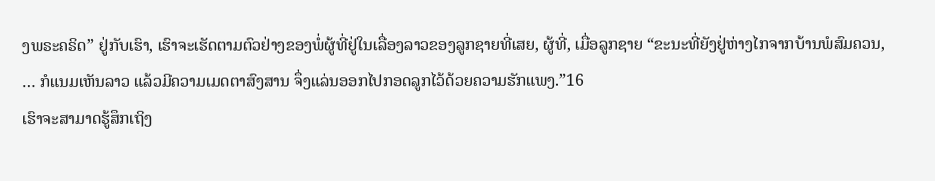ງພຣະຄຣິດ” ຢູ່ກັບເຮົາ, ເຮົາຈະເຮັດຕາມຕົວຢ່າງຂອງພໍ່ຜູ້ທີ່ຢູ່ໃນເລື່ອງລາວຂອງລູກຊາຍທີ່ເສຍ, ຜູ້ທີ່, ເມື່ອລູກຊາຍ “ຂະນະທີ່ຍັງຢູ່ຫ່າງໄກຈາກບ້ານພໍສົມຄວນ, … ກໍແນມເຫັນລາວ ແລ້ວມີຄວາມເມດຕາສົງສານ ຈຶ່ງແລ່ນອອກໄປກອດລູກໄວ້ດ້ວຍຄວາມຮັກແພງ.”16
ເຮົາຈະສາມາດຮູ້ສຶກເຖິງ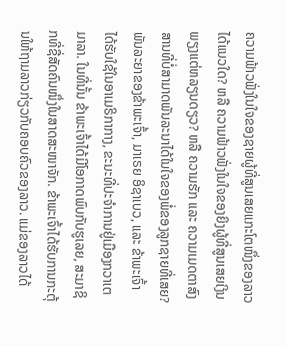ຄວາມຟ້າວຟັ່ງໃນໃຈຂອງຊາຍຜູ້ທີ່ສູນເສຍແກະໂຕໜຶ່ງຂອງລາວໄດ້ແນວໃດ? ຫລື ຄວາມຟ້າວຟັ່ງໃນໃຈຂອງຍິງຜູ້ທີ່ສູນເສຍເງິນພຽງແຕ່ຫລຽນດຽວ? ຫລື ຄວາມຮັກ ແລະ ຄວາມເມດຕາສົງສານທີ່ບໍ່ສາມາດພັນລະນາໄດ້ໃນໃຈຂອງພໍ່ຂອງລູກຊາຍທີ່ເສຍ?
ພັນລະຍາຂອງຂ້າພະເຈົ້າ, ມາເຣຍ ອິຊາເບວ, ແລະ ຂ້າພະເຈົ້າ ໄດ້ຮັບໃຊ້ໃນອາເມຣິກາກາງ, ຂະນະທີ່ປະຈຳການຢູ່ເມືອງກວາເຕມາລາ. ໃນທີ່ນັ້ນ ຂ້າພະເຈົ້າໄດ້ມີໂອກາດພົບກັບຮູເລຍ, ສະມາຊິກທີ່ຊື່ສັດຄົນໜຶ່ງໃນສາດສະໜາຈັກ. ຂ້າພະເຈົ້າໄດ້ຮັບການກະຕຸ້ນໃຫ້ຖາມລາວກ່ຽວກັບຄອບຄົວຂອງລາວ. ແມ່ຂອງລາວໄດ້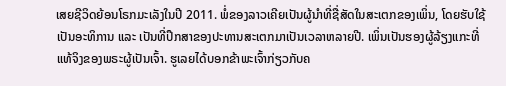ເສຍຊີວິດຍ້ອນໂຣກມະເລັງໃນປີ 2011. ພໍ່ຂອງລາວເຄີຍເປັນຜູ້ນຳທີ່ຊື່ສັດໃນສະເຕກຂອງເພິ່ນ, ໂດຍຮັບໃຊ້ເປັນອະທິການ ແລະ ເປັນທີ່ປຶກສາຂອງປະທານສະເຕກມາເປັນເວລາຫລາຍປີ. ເພິ່ນເປັນຮອງຜູ້ລ້ຽງແກະທີ່ແທ້ຈິງຂອງພຣະຜູ້ເປັນເຈົ້າ. ຮູເລຍໄດ້ບອກຂ້າພະເຈົ້າກ່ຽວກັບຄ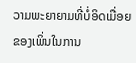ວາມພະຍາຍາມທີ່ບໍ່ອິດເມື່ອຍຂອງເພິ່ນໃນການ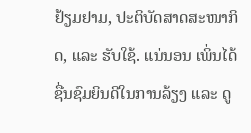ຢ້ຽມຢາມ, ປະຕິບັດສາດສະໜາກິດ, ແລະ ຮັບໃຊ້. ແນ່ນອນ ເພິ່ນໄດ້ຊື່ນຊົມຍິນດີໃນການລ້ຽງ ແລະ ດູ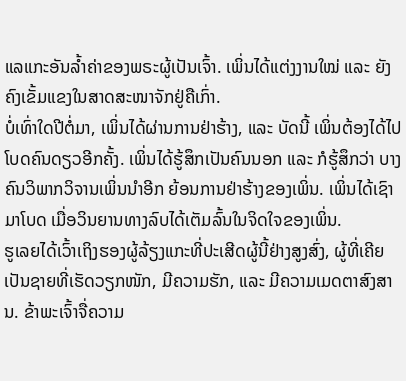ແລແກະອັນລໍ້າຄ່າຂອງພຣະຜູ້ເປັນເຈົ້າ. ເພິ່ນໄດ້ແຕ່ງງານໃໝ່ ແລະ ຍັງຄົງເຂັ້ມແຂງໃນສາດສະໜາຈັກຢູ່ຄືເກົ່າ.
ບໍ່ເທົ່າໃດປີຕໍ່ມາ, ເພິ່ນໄດ້ຜ່ານການຢ່າຮ້າງ, ແລະ ບັດນີ້ ເພິ່ນຕ້ອງໄດ້ໄປໂບດຄົນດຽວອີກຄັ້ງ. ເພິ່ນໄດ້ຮູ້ສຶກເປັນຄົນນອກ ແລະ ກໍຮູ້ສຶກວ່າ ບາງຄົນວິພາກວິຈານເພິ່ນນຳອີກ ຍ້ອນການຢ່າຮ້າງຂອງເພິ່ນ. ເພິ່ນໄດ້ເຊົາມາໂບດ ເມື່ອວິນຍານທາງລົບໄດ້ເຕັມລົ້ນໃນຈິດໃຈຂອງເພິ່ນ.
ຮູເລຍໄດ້ເວົ້າເຖິງຮອງຜູ້ລ້ຽງແກະທີ່ປະເສີດຜູ້ນີ້ຢ່າງສູງສົ່ງ, ຜູ້ທີ່ເຄີຍເປັນຊາຍທີ່ເຮັດວຽກໜັກ, ມີຄວາມຮັກ, ແລະ ມີຄວາມເມດຕາສົງສານ. ຂ້າພະເຈົ້າຈື່ຄວາມ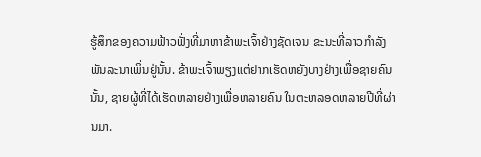ຮູ້ສຶກຂອງຄວາມຟ້າວຟັ່ງທີ່ມາຫາຂ້າພະເຈົ້າຢ່າງຊັດເຈນ ຂະນະທີ່ລາວກຳລັງພັນລະນາເພິ່ນຢູ່ນັ້ນ. ຂ້າພະເຈົ້າພຽງແຕ່ຢາກເຮັດຫຍັງບາງຢ່າງເພື່ອຊາຍຄົນນັ້ນ, ຊາຍຜູ້ທີ່ໄດ້ເຮັດຫລາຍຢ່າງເພື່ອຫລາຍຄົນ ໃນຕະຫລອດຫລາຍປີທີ່ຜ່ານມາ.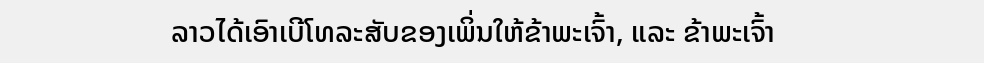ລາວໄດ້ເອົາເບີໂທລະສັບຂອງເພິ່ນໃຫ້ຂ້າພະເຈົ້າ, ແລະ ຂ້າພະເຈົ້າ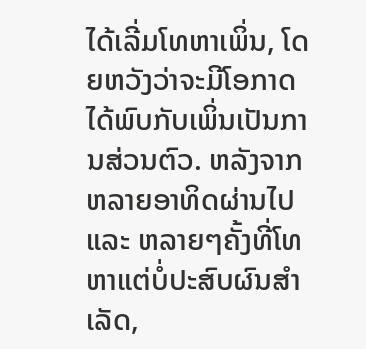ໄດ້ເລີ່ມໂທຫາເພິ່ນ, ໂດຍຫວັງວ່າຈະມີໂອກາດໄດ້ພົບກັບເພິ່ນເປັນການສ່ວນຕົວ. ຫລັງຈາກຫລາຍອາທິດຜ່ານໄປ ແລະ ຫລາຍໆຄັ້ງທີ່ໂທຫາແຕ່ບໍ່ປະສົບຜົນສຳເລັດ,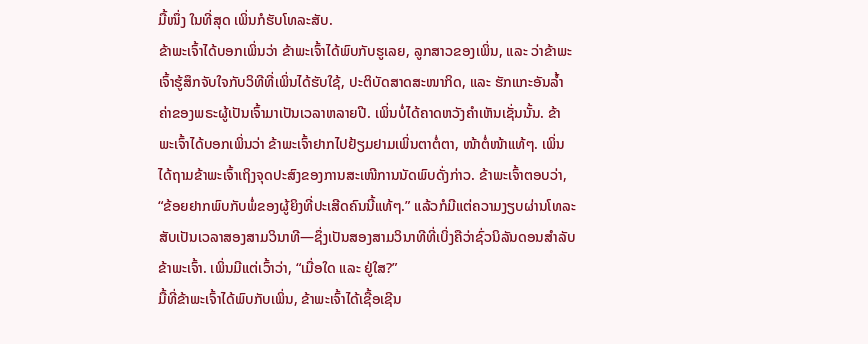ມື້ໜຶ່ງ ໃນທີ່ສຸດ ເພິ່ນກໍຮັບໂທລະສັບ.
ຂ້າພະເຈົ້າໄດ້ບອກເພິ່ນວ່າ ຂ້າພະເຈົ້າໄດ້ພົບກັບຮູເລຍ, ລູກສາວຂອງເພິ່ນ, ແລະ ວ່າຂ້າພະເຈົ້າຮູ້ສຶກຈັບໃຈກັບວິທີທີ່ເພິ່ນໄດ້ຮັບໃຊ້, ປະຕິບັດສາດສະໜາກິດ, ແລະ ຮັກແກະອັນລໍ້າຄ່າຂອງພຣະຜູ້ເປັນເຈົ້າມາເປັນເວລາຫລາຍປີ. ເພິ່ນບໍ່ໄດ້ຄາດຫວັງຄຳເຫັນເຊັ່ນນັ້ນ. ຂ້າພະເຈົ້າໄດ້ບອກເພິ່ນວ່າ ຂ້າພະເຈົ້າຢາກໄປຢ້ຽມຢາມເພິ່ນຕາຕໍ່ຕາ, ໜ້າຕໍ່ໜ້າແທ້ໆ. ເພິ່ນໄດ້ຖາມຂ້າພະເຈົ້າເຖິງຈຸດປະສົງຂອງການສະເໜີການນັດພົບດັ່ງກ່າວ. ຂ້າພະເຈົ້າຕອບວ່າ, “ຂ້ອຍຢາກພົບກັບພໍ່ຂອງຜູ້ຍິງທີ່ປະເສີດຄົນນີ້ແທ້ໆ.” ແລ້ວກໍມີແຕ່ຄວາມງຽບຜ່ານໂທລະສັບເປັນເວລາສອງສາມວິນາທີ—ຊຶ່ງເປັນສອງສາມວິນາທີທີ່ເບິ່ງຄືວ່າຊົ່ວນິລັນດອນສຳລັບຂ້າພະເຈົ້າ. ເພິ່ນມີແຕ່ເວົ້າວ່າ, “ເມື່ອໃດ ແລະ ຢູ່ໃສ?”
ມື້ທີ່ຂ້າພະເຈົ້າໄດ້ພົບກັບເພິ່ນ, ຂ້າພະເຈົ້າໄດ້ເຊື້ອເຊີນ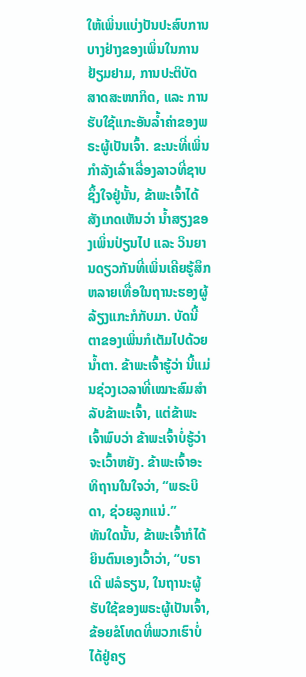ໃຫ້ເພິ່ນແບ່ງປັນປະສົບການບາງຢ່າງຂອງເພິ່ນໃນການຢ້ຽມຢາມ, ການປະຕິບັດສາດສະໜາກິດ, ແລະ ການຮັບໃຊ້ແກະອັນລໍ້າຄ່າຂອງພຣະຜູ້ເປັນເຈົ້າ. ຂະນະທີ່ເພິ່ນກຳລັງເລົ່າເລື່ອງລາວທີ່ຊາບຊຶ້ງໃຈຢູ່ນັ້ນ, ຂ້າພະເຈົ້າໄດ້ສັງເກດເຫັນວ່າ ນໍ້າສຽງຂອງເພິ່ນປ່ຽນໄປ ແລະ ວິນຍານດຽວກັນທີ່ເພິ່ນເຄີຍຮູ້ສຶກຫລາຍເທື່ອໃນຖານະຮອງຜູ້ລ້ຽງແກະກໍກັບມາ. ບັດນີ້ ຕາຂອງເພິ່ນກໍເຕັມໄປດ້ວຍນໍ້າຕາ. ຂ້າພະເຈົ້າຮູ້ວ່າ ນີ້ແມ່ນຊ່ວງເວລາທີ່ເໝາະສົມສຳລັບຂ້າພະເຈົ້າ, ແຕ່ຂ້າພະເຈົ້າພົບວ່າ ຂ້າພະເຈົ້າບໍ່ຮູ້ວ່າຈະເວົ້າຫຍັງ. ຂ້າພະເຈົ້າອະທິຖານໃນໃຈວ່າ, “ພຣະບິດາ, ຊ່ວຍລູກແນ່.”
ທັນໃດນັ້ນ, ຂ້າພະເຈົ້າກໍໄດ້ຍິນຕົນເອງເວົ້າວ່າ, “ບຣາເດີ ຟລໍຣຽນ, ໃນຖານະຜູ້ຮັບໃຊ້ຂອງພຣະຜູ້ເປັນເຈົ້າ, ຂ້ອຍຂໍໂທດທີ່ພວກເຮົາບໍ່ໄດ້ຢູ່ຄຽ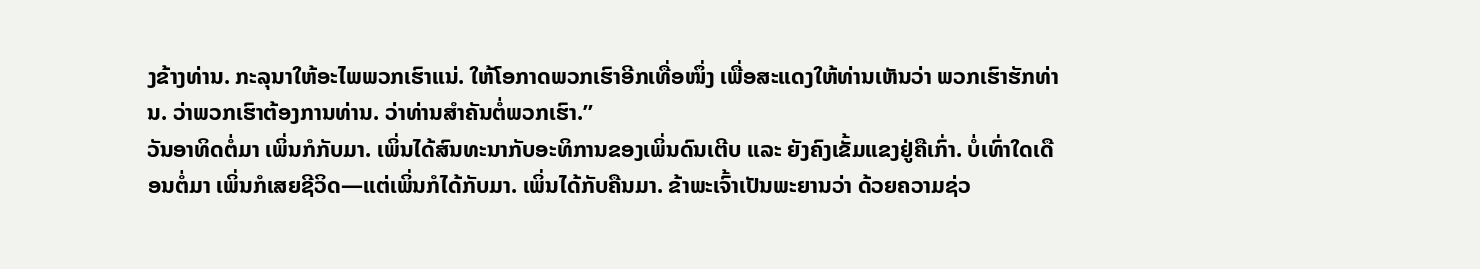ງຂ້າງທ່ານ. ກະລຸນາໃຫ້ອະໄພພວກເຮົາແນ່. ໃຫ້ໂອກາດພວກເຮົາອີກເທື່ອໜຶ່ງ ເພື່ອສະແດງໃຫ້ທ່ານເຫັນວ່າ ພວກເຮົາຮັກທ່ານ. ວ່າພວກເຮົາຕ້ອງການທ່ານ. ວ່າທ່ານສຳຄັນຕໍ່ພວກເຮົາ.”
ວັນອາທິດຕໍ່ມາ ເພິ່ນກໍກັບມາ. ເພິ່ນໄດ້ສົນທະນາກັບອະທິການຂອງເພິ່ນດົນເຕີບ ແລະ ຍັງຄົງເຂັ້ມແຂງຢູ່ຄືເກົ່າ. ບໍ່ເທົ່າໃດເດືອນຕໍ່ມາ ເພິ່ນກໍເສຍຊີວິດ—ແຕ່ເພິ່ນກໍໄດ້ກັບມາ. ເພິ່ນໄດ້ກັບຄືນມາ. ຂ້າພະເຈົ້າເປັນພະຍານວ່າ ດ້ວຍຄວາມຊ່ວ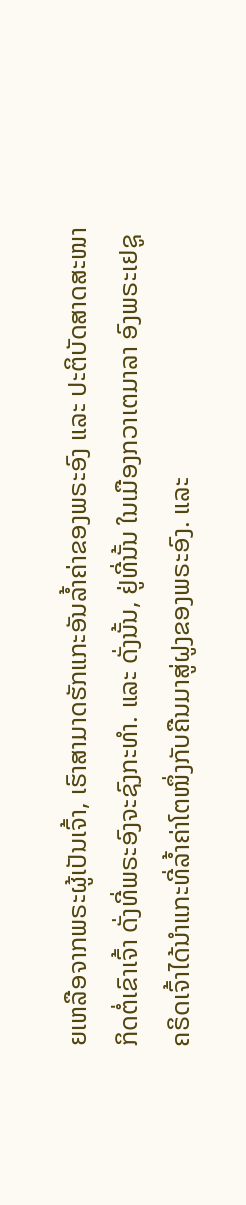ຍເຫລືອຈາກພຣະຜູ້ເປັນເຈົ້າ, ເຮົາສາມາດຮັກແກະອັນລໍ້າຄ່າຂອງພຣະອົງ ແລະ ປະຕິບັດສາດສະໜາກິດຕໍ່ເຂົາເຈົ້າ ດັ່ງທີ່ພຣະອົງຈະຊົງກະທຳ. ແລະ ດັ່ງນັ້ນ, ຢູ່ທີ່ນັ້ນ ໃນເມືອງກວາເຕມາລາ ອົງພຣະເຢຊູຄຣິດເຈົ້າໄດ້ນຳແກະທີ່ລໍ້າຄ່າໂຕໜຶ່ງກັບຄືນມາສູ່ຝູງຂອງພຣະອົງ. ແລະ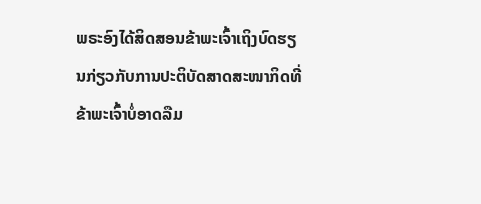ພຣະອົງໄດ້ສິດສອນຂ້າພະເຈົ້າເຖິງບົດຮຽນກ່ຽວກັບການປະຕິບັດສາດສະໜາກິດທີ່ຂ້າພະເຈົ້າບໍ່ອາດລືມ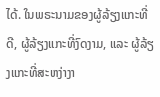ໄດ້. ໃນພຣະນາມຂອງຜູ້ລ້ຽງແກະທີ່ດີ, ຜູ້ລ້ຽງແກະທີ່ງົດງາມ, ແລະ ຜູ້ລ້ຽງແກະທີ່ສະຫງ່າງາ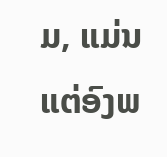ມ, ແມ່ນແຕ່ອົງພ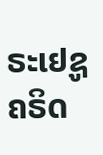ຣະເຢຊູຄຣິດ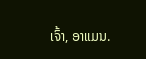ເຈົ້າ, ອາແມນ.